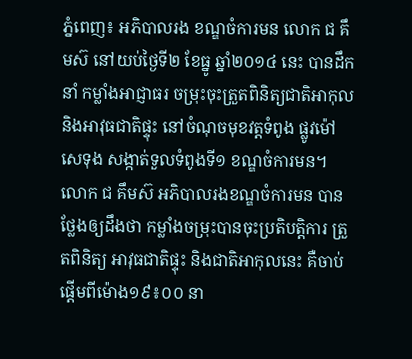ភ្នំពេញ៖ អភិបាលរង ខណ្ឌចំការមន លោក ជ គឹមស៊ នៅយប់ថ្ងៃទី២ ខែធ្នូ ឆ្នាំ២០១៤ នេះ បានដឹកនាំ កម្លាំងអាជ្ញាធរ ចម្រុះចុះត្រួតពិនិត្យជាតិអាកុល និងអាវុធជាតិផ្ទុះ នៅចំណុចមុខវត្តទំពូង ផ្លូវម៉ៅសេទុង សង្កាត់ទួលទំពូងទី១ ខណ្ឌចំការមន។
លោក ជ គឹមស៊ អភិបាលរងខណ្ឌចំការមន បានថ្លែងឲ្យដឹងថា កម្លាំងចម្រុះបានចុះប្រតិបត្តិការ ត្រួតពិនិត្យ អាវុធជាតិផ្ទុះ និងជាតិអាកុលនេះ គឺចាប់ផ្តើមពីម៉ោង១៩៖០០ នា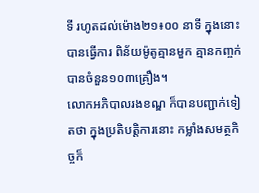ទី រហូតដល់ម៉ោង២១៖០០ នាទី ក្នុងនោះ បានធ្វើការ ពិន័យម៉ូតូគ្មានមួក គ្មានកញ្ចក់ បានចំនួន១០៣គ្រឿង។
លោកអភិបាលរងខណ្ឌ ក៏បានបញ្ជាក់ទៀតថា ក្នុងប្រតិបត្តិការនោះ កម្លាំងសមត្ថកិច្ចក៏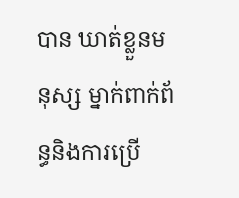បាន ឃាត់ខ្លួនមនុស្ស ម្នាក់ពាក់ព័ន្ធនិងការប្រើ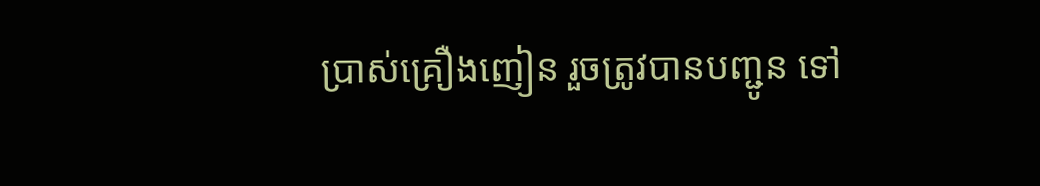ប្រាស់គ្រឿងញៀន រួចត្រូវបានបញ្ជូន ទៅ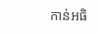កាន់អធិ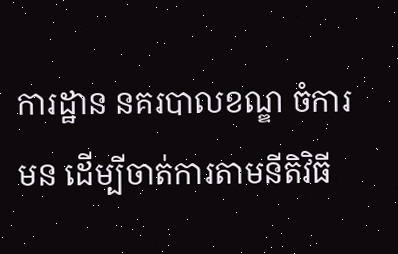ការដ្ឋាន នគរបាលខណ្ឌ ចំការមន ដើម្បីចាត់ការតាមនីតិវិធី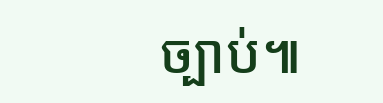ច្បាប់៕